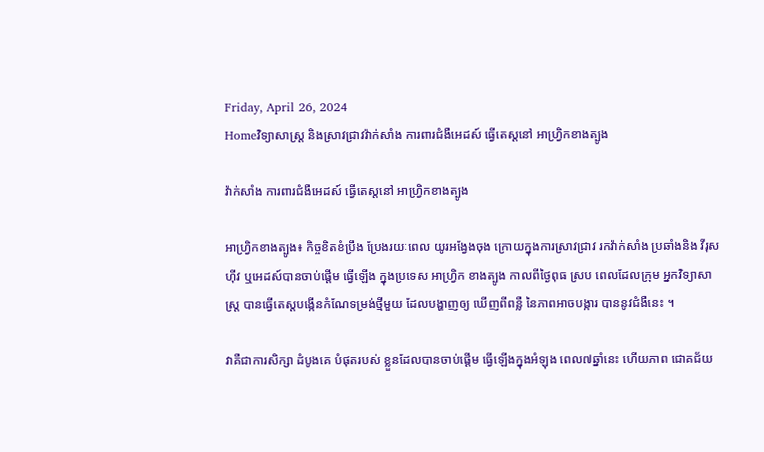Friday, April 26, 2024
Homeវិទ្យាសាស្រ្ដ និងស្រាវជ្រាវវ៉ាក់សាំង ការពារជំងឺអេដស៍ ធ្វើតេស្តនៅ អាហ្វ្រិកខាងត្បូង

វ៉ាក់សាំង ការពារជំងឺអេដស៍ ធ្វើតេស្តនៅ អាហ្វ្រិកខាងត្បូង

អាហ្រ្វិកខាងត្បូង៖ កិច្ចខិតខំប្រឹង ប្រែងរយៈពេល យូរអង្វែងចុង ក្រោយក្នុងការស្រាវជ្រាវ រកវ៉ាក់សាំង ប្រឆាំងនិង វីរុសហ៊ីវ ឬអេដស៍បានចាប់ផ្តើម ធ្វើឡើង ក្នុងប្រទេស អាហ្វ្រិក ខាងត្បូង កាលពីថ្ងៃពុធ ស្រប ពេលដែលក្រុម អ្នកវិទ្យាសាស្ត្រ បានធ្វើតេស្តបង្កើនកំណែទម្រង់ថ្មីមួយ ដែលបង្ហាញឲ្យ ឃើញពីពន្លឺ នៃភាពអាចបង្ការ បាននូវជំងឺនេះ ។

វាគឺជាការសិក្សា ដំបូងគេ បំផុតរបស់ ខ្លួនដែលបានចាប់ផ្តើម ធ្វើឡើងក្នុងអំឡុង ពេល៧ឆ្នាំនេះ ហើយភាព ជោគជ័យ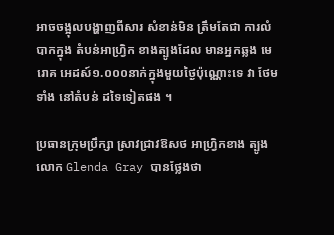អាចចង្អុលបង្ហាញពីសារ សំខាន់មិន ត្រឹមតែជា ការលំបាកក្នុង តំបន់អាហ្រ្វិក ខាងត្បូងដែល មានអ្នកឆ្លង មេរោគ អេដស៍១.០០០នាក់ក្នុងមួយថ្ងៃប៉ុណ្ណោះទេ វា ថែមទាំង នៅតំបន់ ដទៃទៀតផង ។

ប្រធានក្រុមប្រឹក្សា ស្រាវជ្រាវឱសថ អាហ្វ្រិកខាង ត្បូងលោក Glenda Gray បានថ្លែងថា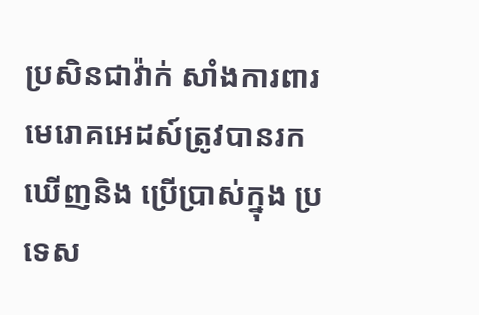ប្រសិនជាវ៉ាក់ សាំងការពារ មេរោគអេដស៍ត្រូវបានរក ឃើញនិង ប្រើប្រាស់ក្នុង ប្រទេស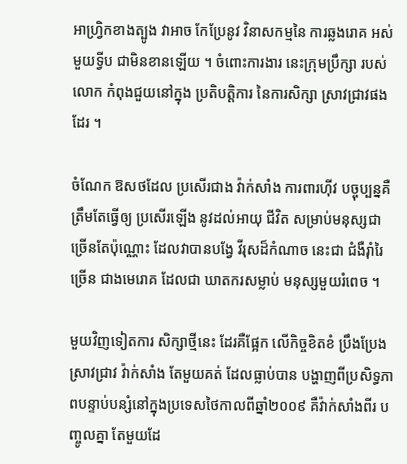អាហ្រ្វិកខាងត្បូង វាអាច កែប្រែនូវ វិនាសកម្មនៃ ការឆ្លងរោគ អស់មួយទ្វីប ជាមិនខានឡើយ ។ ចំពោះការងារ នេះក្រុមប្រឹក្សា របស់លោក កំពុងជួយនៅក្នុង ប្រតិបត្តិការ នៃការសិក្សា ស្រាវជ្រាវផងដែរ ។

ចំណែក ឱសថដែល ប្រសើរជាង វ៉ាក់សាំង ការពារហ៊ីវ បច្ចុប្បន្នគឺត្រឹមតែធ្វើឲ្យ ប្រសើរឡើង នូវដល់អាយុ ជីវិត សម្រាប់មនុស្សជាច្រើនតែប៉ុណ្ណោះ ដែលវាបានបង្វែ វីរុសដ៏កំណាច នេះជា ជំងឺរ៉ាំរៃច្រើន ជាងមេរោគ ដែលជា ឃាតករសម្លាប់ មនុស្សមួយរំពេច ។

មួយវិញទៀតការ សិក្សាថ្មីនេះ ដែរគឺផ្អែក លើកិច្ចខិតខំ ប្រឹងប្រែងស្រាវជ្រាវ វ៉ាក់សាំង តែមួយគត់ ដែលធ្លាប់បាន បង្ហាញពីប្រសិទ្ធភាពបន្ទាប់បន្សំនៅក្នុងប្រទេសថៃកាលពីឆ្នាំ២០០៩ គឺវ៉ាក់សាំងពីរ បញ្ចូលគ្នា តែមួយដែ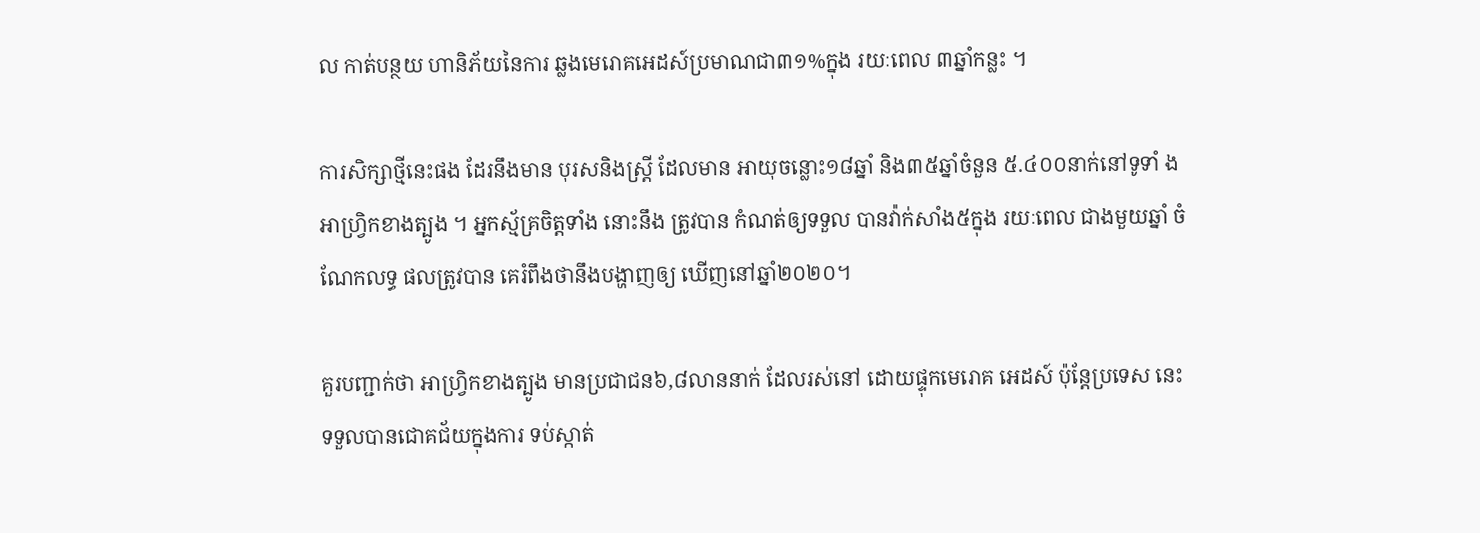ល កាត់បន្ថយ ហានិភ័យនៃការ ឆ្លងមេរោគអេដស៍ប្រមាណជា៣១%ក្នុង រយៈពេល ៣ឆ្នាំកន្លះ ។

ការសិក្សាថ្មីនេះផង ដែរនឹងមាន បុរសនិងស្រ្តី ដែលមាន អាយុចន្លោះ១៨ឆ្នាំ និង៣៥ឆ្នាំចំនួន ៥.៤០០នាក់នៅទូទាំ ងអាហ្វ្រិកខាងត្បូង ។ អ្នកស្ម័គ្រចិត្តទាំង នោះនឹង ត្រូវបាន កំណត់ឲ្យទទួល បានវ៉ាក់សាំង៥ក្នុង រយៈពេល ជាងមួយឆ្នាំ ចំណែកលទ្ធ ផលត្រូវបាន គេរំពឹងថានឹងបង្ហាញឲ្យ ឃើញនៅឆ្នាំ២០២០។

គួរបញ្ជាក់ថា អាហ្វ្រិកខាងត្បូង មានប្រជាជន៦,៨លាននាក់ ដែលរស់នៅ ដោយផ្ទុកមេរោគ អេដស៍ ប៉ុន្តែប្រទេស នេះទទួលបានជោគជ័យក្នុងការ ទប់ស្កាត់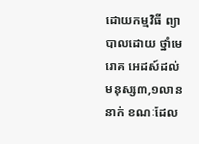ដោយកម្មវិធី ព្យាបាលដោយ ថ្នាំមេរោគ អេដស៍ដល់ មនុស្ស៣,១លាននាក់ ខណៈដែល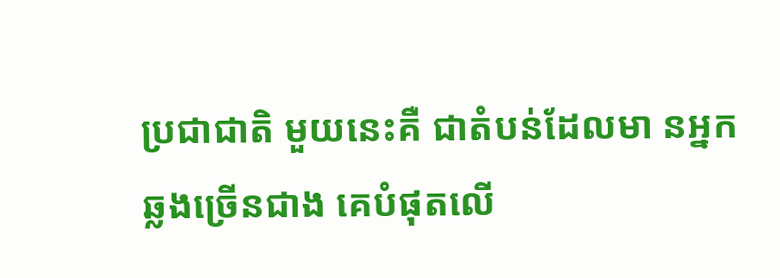ប្រជាជាតិ មួយនេះគឺ ជាតំបន់ដែលមា នអ្នកឆ្លងច្រើនជាង គេបំផុតលើ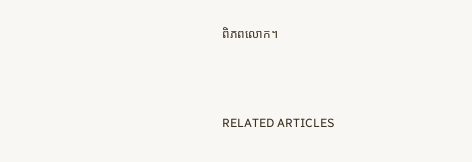ពិភពលោក។



RELATED ARTICLES